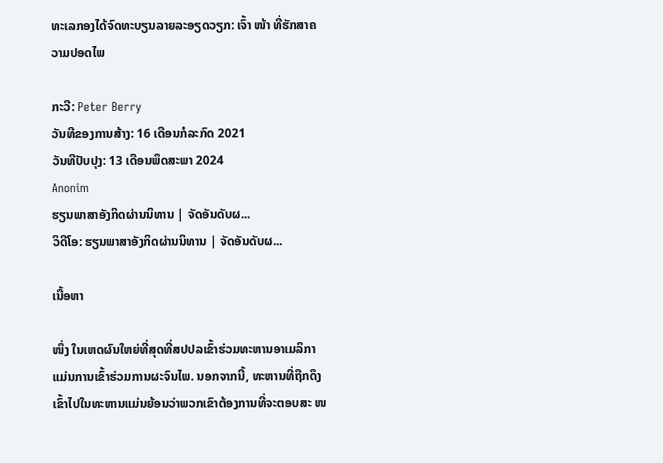ທະເລກອງໄດ້ຈົດທະບຽນລາຍລະອຽດວຽກ: ເຈົ້າ ໜ້າ ທີ່ຮັກສາຄວາມປອດໄພ

ກະວີ: Peter Berry
ວັນທີຂອງການສ້າງ: 16 ເດືອນກໍລະກົດ 2021
ວັນທີປັບປຸງ: 13 ເດືອນພຶດສະພາ 2024
Anonim
ຮຽນພາສາອັງກິດຜ່ານນິທານ | ຈັດອັນດັບຜ...
ວິດີໂອ: ຮຽນພາສາອັງກິດຜ່ານນິທານ | ຈັດອັນດັບຜ...

ເນື້ອຫາ

ໜຶ່ງ ໃນເຫດຜົນໃຫຍ່ທີ່ສຸດທີ່ສປປລເຂົ້າຮ່ວມທະຫານອາເມລິກາແມ່ນການເຂົ້າຮ່ວມການຜະຈົນໄພ. ນອກຈາກນີ້, ທະຫານທີ່ຖືກດຶງເຂົ້າໄປໃນທະຫານແມ່ນຍ້ອນວ່າພວກເຂົາຕ້ອງການທີ່ຈະຕອບສະ ໜ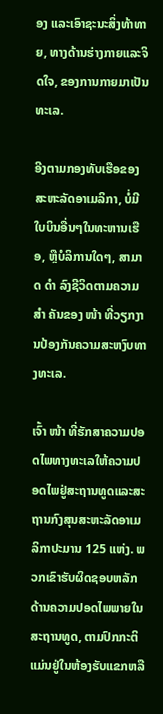ອງ ແລະເອົາຊະນະສິ່ງທ້າທາຍ, ທາງດ້ານຮ່າງກາຍແລະຈິດໃຈ, ຂອງການກາຍມາເປັນທະເລ.

ອີງຕາມກອງທັບເຮືອຂອງສະຫະລັດອາເມລິກາ, ບໍ່ມີໃບບິນອື່ນໆໃນທະຫານເຮືອ, ຫຼືບໍລິການໃດໆ, ສາມາດ ດຳ ລົງຊີວິດຕາມຄວາມ ສຳ ຄັນຂອງ ໜ້າ ທີ່ວຽກງານປ້ອງກັນຄວາມສະຫງົບທາງທະເລ.

ເຈົ້າ ໜ້າ ທີ່ຮັກສາຄວາມປອດໄພທາງທະເລໃຫ້ຄວາມປອດໄພຢູ່ສະຖານທູດແລະສະຖານກົງສຸນສະຫະລັດອາເມລິກາປະມານ 125 ແຫ່ງ. ພວກເຂົາຮັບຜິດຊອບຫລັກດ້ານຄວາມປອດໄພພາຍໃນສະຖານທູດ, ຕາມປົກກະຕິແມ່ນຢູ່ໃນຫ້ອງຮັບແຂກຫລື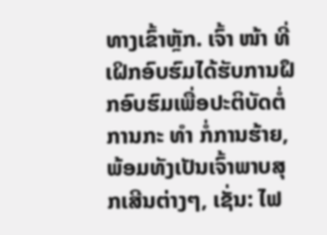ທາງເຂົ້າຫຼັກ. ເຈົ້າ ໜ້າ ທີ່ເຝິກອົບຮົມໄດ້ຮັບການຝຶກອົບຮົມເພື່ອປະຕິບັດຕໍ່ການກະ ທຳ ກໍ່ການຮ້າຍ, ພ້ອມທັງເປັນເຈົ້າພາບສຸກເສີນຕ່າງໆ, ເຊັ່ນ: ໄຟ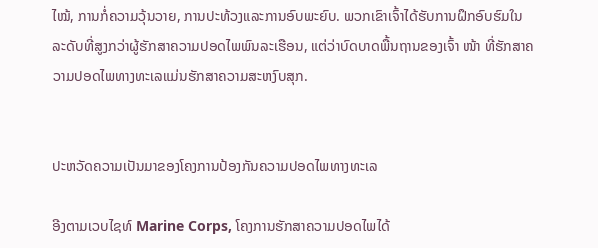ໄໝ້, ການກໍ່ຄວາມວຸ້ນວາຍ, ການປະທ້ວງແລະການອົບພະຍົບ. ພວກເຂົາເຈົ້າໄດ້ຮັບການຝຶກອົບຮົມໃນລະດັບທີ່ສູງກວ່າຜູ້ຮັກສາຄວາມປອດໄພພົນລະເຮືອນ, ແຕ່ວ່າບົດບາດພື້ນຖານຂອງເຈົ້າ ໜ້າ ທີ່ຮັກສາຄວາມປອດໄພທາງທະເລແມ່ນຮັກສາຄວາມສະຫງົບສຸກ.


ປະຫວັດຄວາມເປັນມາຂອງໂຄງການປ້ອງກັນຄວາມປອດໄພທາງທະເລ

ອີງຕາມເວບໄຊທ໌ Marine Corps, ໂຄງການຮັກສາຄວາມປອດໄພໄດ້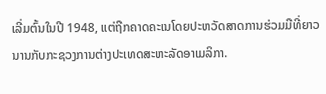ເລີ່ມຕົ້ນໃນປີ 1948, ແຕ່ຖືກຄາດຄະເນໂດຍປະຫວັດສາດການຮ່ວມມືທີ່ຍາວນານກັບກະຊວງການຕ່າງປະເທດສະຫະລັດອາເມລິກາ.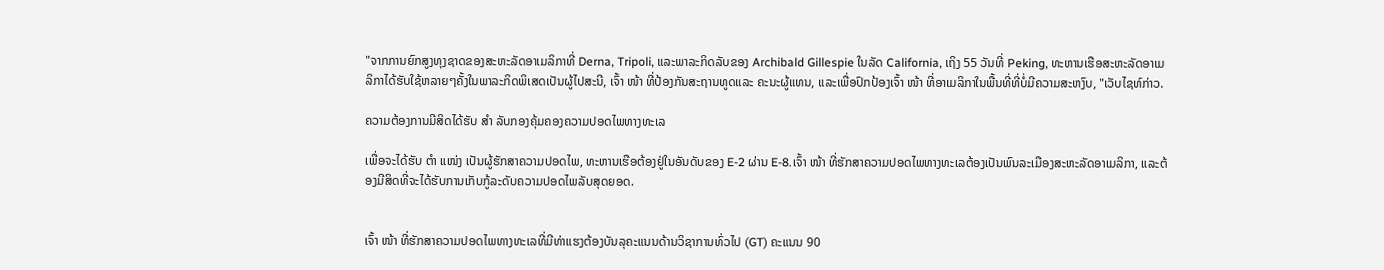"ຈາກການຍົກສູງທຸງຊາດຂອງສະຫະລັດອາເມລິກາທີ່ Derna, Tripoli, ແລະພາລະກິດລັບຂອງ Archibald Gillespie ໃນລັດ California, ເຖິງ 55 ວັນທີ່ Peking, ທະຫານເຮືອສະຫະລັດອາເມລິກາໄດ້ຮັບໃຊ້ຫລາຍໆຄັ້ງໃນພາລະກິດພິເສດເປັນຜູ້ໄປສະນີ, ເຈົ້າ ໜ້າ ທີ່ປ້ອງກັນສະຖານທູດແລະ ຄະນະຜູ້ແທນ, ແລະເພື່ອປົກປ້ອງເຈົ້າ ໜ້າ ທີ່ອາເມລິກາໃນພື້ນທີ່ທີ່ບໍ່ມີຄວາມສະຫງົບ, "ເວັບໄຊທ໌ກ່າວ.

ຄວາມຕ້ອງການມີສິດໄດ້ຮັບ ສຳ ລັບກອງຄຸ້ມຄອງຄວາມປອດໄພທາງທະເລ

ເພື່ອຈະໄດ້ຮັບ ຕຳ ແໜ່ງ ເປັນຜູ້ຮັກສາຄວາມປອດໄພ, ທະຫານເຮືອຕ້ອງຢູ່ໃນອັນດັບຂອງ E-2 ຜ່ານ E-8.ເຈົ້າ ໜ້າ ທີ່ຮັກສາຄວາມປອດໄພທາງທະເລຕ້ອງເປັນພົນລະເມືອງສະຫະລັດອາເມລິກາ, ແລະຕ້ອງມີສິດທີ່ຈະໄດ້ຮັບການເກັບກູ້ລະດັບຄວາມປອດໄພລັບສຸດຍອດ.


ເຈົ້າ ໜ້າ ທີ່ຮັກສາຄວາມປອດໄພທາງທະເລທີ່ມີທ່າແຮງຕ້ອງບັນລຸຄະແນນດ້ານວິຊາການທົ່ວໄປ (GT) ຄະແນນ 90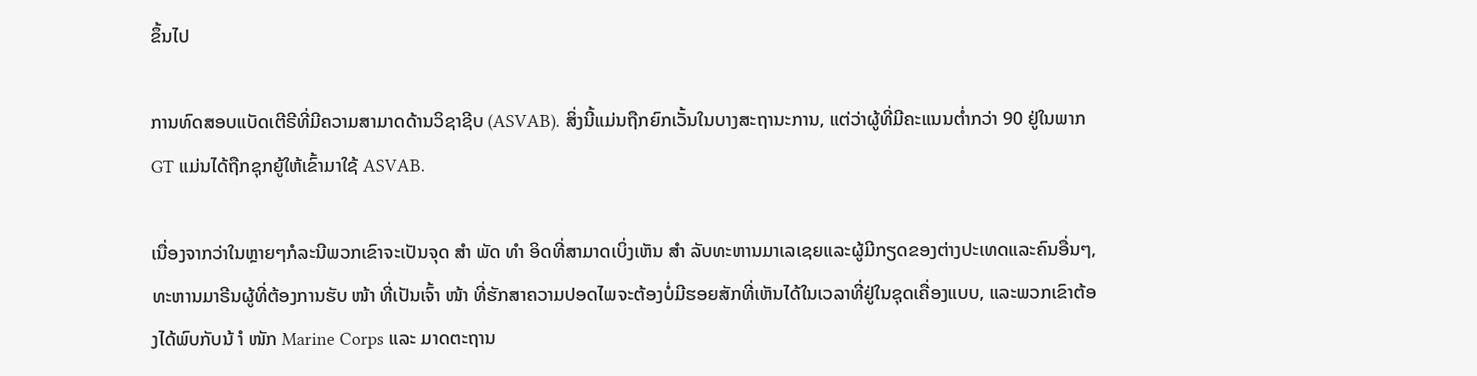ຂຶ້ນໄປ

ການທົດສອບແບັດເຕີຣີທີ່ມີຄວາມສາມາດດ້ານວິຊາຊີບ (ASVAB). ສິ່ງນີ້ແມ່ນຖືກຍົກເວັ້ນໃນບາງສະຖານະການ, ແຕ່ວ່າຜູ້ທີ່ມີຄະແນນຕໍ່າກວ່າ 90 ຢູ່ໃນພາກ GT ແມ່ນໄດ້ຖືກຊຸກຍູ້ໃຫ້ເຂົ້າມາໃຊ້ ASVAB.

ເນື່ອງຈາກວ່າໃນຫຼາຍໆກໍລະນີພວກເຂົາຈະເປັນຈຸດ ສຳ ພັດ ທຳ ອິດທີ່ສາມາດເບິ່ງເຫັນ ສຳ ລັບທະຫານມາເລເຊຍແລະຜູ້ມີກຽດຂອງຕ່າງປະເທດແລະຄົນອື່ນໆ, ທະຫານມາຣີນຜູ້ທີ່ຕ້ອງການຮັບ ໜ້າ ທີ່ເປັນເຈົ້າ ໜ້າ ທີ່ຮັກສາຄວາມປອດໄພຈະຕ້ອງບໍ່ມີຮອຍສັກທີ່ເຫັນໄດ້ໃນເວລາທີ່ຢູ່ໃນຊຸດເຄື່ອງແບບ, ແລະພວກເຂົາຕ້ອງໄດ້ພົບກັບນ້ ຳ ໜັກ Marine Corps ແລະ ມາດຕະຖານ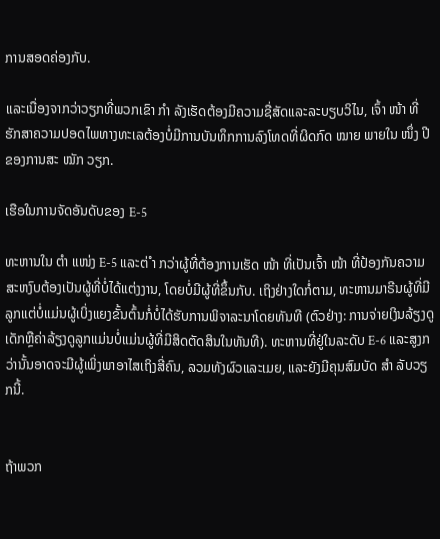ການສອດຄ່ອງກັບ.

ແລະເນື່ອງຈາກວ່າວຽກທີ່ພວກເຂົາ ກຳ ລັງເຮັດຕ້ອງມີຄວາມຊື່ສັດແລະລະບຽບວິໄນ, ເຈົ້າ ໜ້າ ທີ່ຮັກສາຄວາມປອດໄພທາງທະເລຕ້ອງບໍ່ມີການບັນທຶກການລົງໂທດທີ່ຜິດກົດ ໝາຍ ພາຍໃນ ໜຶ່ງ ປີຂອງການສະ ໝັກ ວຽກ.

ເຮືອໃນການຈັດອັນດັບຂອງ E-5

ທະຫານໃນ ຕຳ ແໜ່ງ E-5 ແລະຕ່ ຳ ກວ່າຜູ້ທີ່ຕ້ອງການເຮັດ ໜ້າ ທີ່ເປັນເຈົ້າ ໜ້າ ທີ່ປ້ອງກັນຄວາມສະຫງົບຕ້ອງເປັນຜູ້ທີ່ບໍ່ໄດ້ແຕ່ງງານ, ໂດຍບໍ່ມີຜູ້ທີ່ຂຶ້ນກັບ. ເຖິງຢ່າງໃດກໍ່ຕາມ, ທະຫານມາຣີນຜູ້ທີ່ມີລູກແຕ່ບໍ່ແມ່ນຜູ້ເບິ່ງແຍງຂັ້ນຕົ້ນກໍ່ບໍ່ໄດ້ຮັບການພິຈາລະນາໂດຍທັນທີ (ຕົວຢ່າງ: ການຈ່າຍເງິນລ້ຽງດູເດັກຫຼືຄ່າລ້ຽງດູລູກແມ່ນບໍ່ແມ່ນຜູ້ທີ່ມີສິດຕັດສິນໃນທັນທີ). ທະຫານທີ່ຢູ່ໃນລະດັບ E-6 ແລະສູງກວ່ານັ້ນອາດຈະມີຜູ້ເພິ່ງພາອາໄສເຖິງສີ່ຄົນ, ລວມທັງຜົວແລະເມຍ, ແລະຍັງມີຄຸນສົມບັດ ສຳ ລັບວຽກນີ້.


ຖ້າພວກ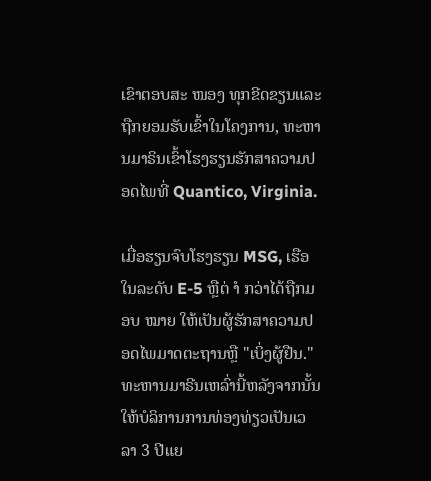ເຂົາຕອບສະ ໜອງ ທຸກຂີດຂຽນແລະຖືກຍອມຮັບເຂົ້າໃນໂຄງການ, ທະຫານມາຣິນເຂົ້າໂຮງຮຽນຮັກສາຄວາມປອດໄພທີ່ Quantico, Virginia.

ເມື່ອຮຽນຈົບໂຮງຮຽນ MSG, ເຮືອໃນລະດັບ E-5 ຫຼືຕ່ ຳ ກວ່າໄດ້ຖືກມອບ ໝາຍ ໃຫ້ເປັນຜູ້ຮັກສາຄວາມປອດໄພມາດຕະຖານຫຼື "ເບິ່ງຜູ້ຢືນ." ທະຫານມາຣີນເຫລົ່ານີ້ຫລັງຈາກນັ້ນໃຫ້ບໍລິການການທ່ອງທ່ຽວເປັນເວລາ 3 ປີແຍ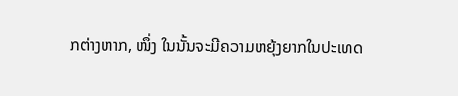ກຕ່າງຫາກ, ໜຶ່ງ ໃນນັ້ນຈະມີຄວາມຫຍຸ້ງຍາກໃນປະເທດ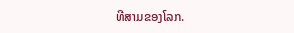ທີສາມຂອງໂລກ.